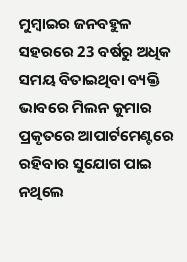ମୁମ୍ବାଇର ଜନବହୁଳ ସହରରେ 23 ବର୍ଷରୁ ଅଧିକ ସମୟ ବିତାଇଥିବା ବ୍ୟକ୍ତି ଭାବରେ ମିଲନ କୁମାର ପ୍ରକୃତରେ ଆପାର୍ଟମେଣ୍ଟରେ ରହିବାର ସୁଯୋଗ ପାଇ ନଥିଲେ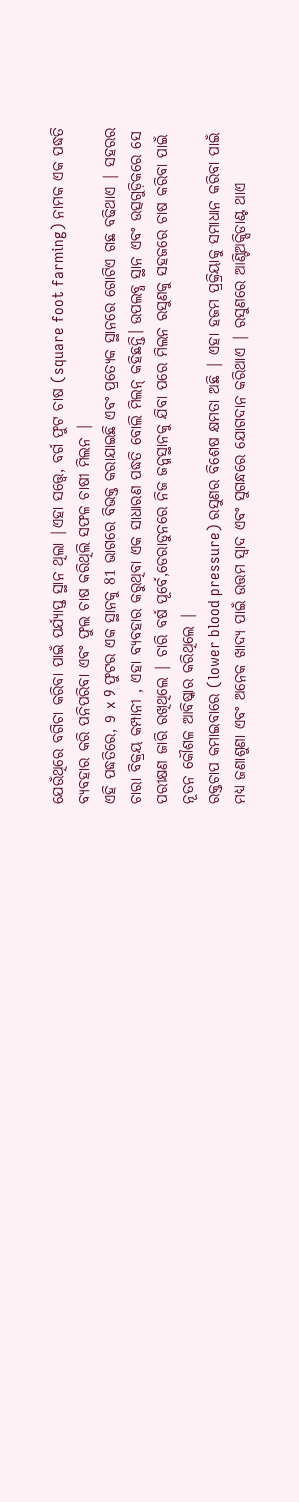ଯେଉଁଥିରେ ବଗିଚା କରିବା ପାଇଁ ପର୍ଯ୍ୟାପ୍ତ ସ୍ଥାନ ଥିଲା |ଏହା ସତ୍ତ୍ୱେ, ବର୍ଗ ଫୁଟ ଚାଷ (square foot farming) ନାମକ ଏକ ପଦ୍ଧତି ବ୍ୟବହାର କରି ପନିପରିବା ଏବଂ ଫୁଲ ଚାଷ କରିଥିଲି ସଫଳ ଚାଷୀ ମିଲନ |
ଏହି ପଦ୍ଧତିରେ, 9 x 9 ଫୁଟର ଏକ ସ୍ଥାନକୁ 81 ଭାଗରେ ବିଭକ୍ତ କରାଯାଇଛି ଏବଂ ପ୍ରତ୍ୟେକ ସ୍ଥାନରେ ଗୋଟିଏ ଗଛ ବଢିଥାଏ | ସହରର ଚାରା ବିକ୍ରୟ କମ୍ପାନୀ , ଏହା ବ୍ୟବହାର କରୁଥିବା ଏକ ସାଧାରଣ ପଦ୍ଧତି ବୋଲି ମିଲନ୍ କହିଛନ୍ତି। ଉପଲବ୍ଧ ସ୍ଥାନ ଏବଂ ଉତ୍ସଗୁଡ଼ିକରେ ସେ ପରୀକ୍ଷଣ ଜାରି ରଖିଥିଲେ | ଚାରି ବର୍ଷ ପୂର୍ବେ,ଡେରାଡୁନରେ ନିଜ ଜନ୍ମସ୍ଥାନକୁ ଯିବା ପରେ ମିଲନ ରସୁଣକୁ ସହଜରେ ଚାଷ କରିବା ପାଇଁ ନୂତନ କୌଶଳ ଆବିଷ୍କାର କରିଥିଲେ |
ରକ୍ତଚାପ କମାଇବାରେ (lower blood pressure) ରସୁଣର ବିଶେଷ କ୍ଷମତା ଅଛି | ଏହା ହଜମ ପ୍ରକ୍ରିୟାକୁ ସମାଧାନ କରିବା ପାଇଁ ମଧ୍ୟ ଜଣାଶୁଣା ଏବଂ ଅନେକ ଖାଦ୍ୟ ପାଇଁ ଉତ୍ତମ ସ୍ୱାଦ ଏବଂ ସୁଗନ୍ଧରେ ଯୋଗଦାନ କରିଥାଏ | ରସୁଣରେ ଆଣ୍ଟିଅକ୍ସିଡାଣ୍ଟ ଥାଏ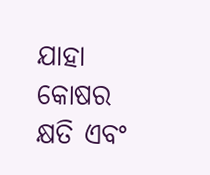ଯାହା କୋଷର କ୍ଷତି ଏବଂ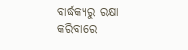ବାର୍ଦ୍ଧକ୍ୟରୁ ରକ୍ଷା କରିବାରେ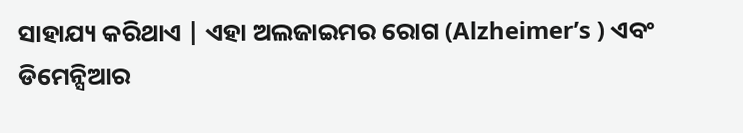ସାହାଯ୍ୟ କରିଥାଏ | ଏହା ଅଲଜାଇମର ରୋଗ (Alzheimer’s ) ଏବଂ ଡିମେନ୍ସିଆର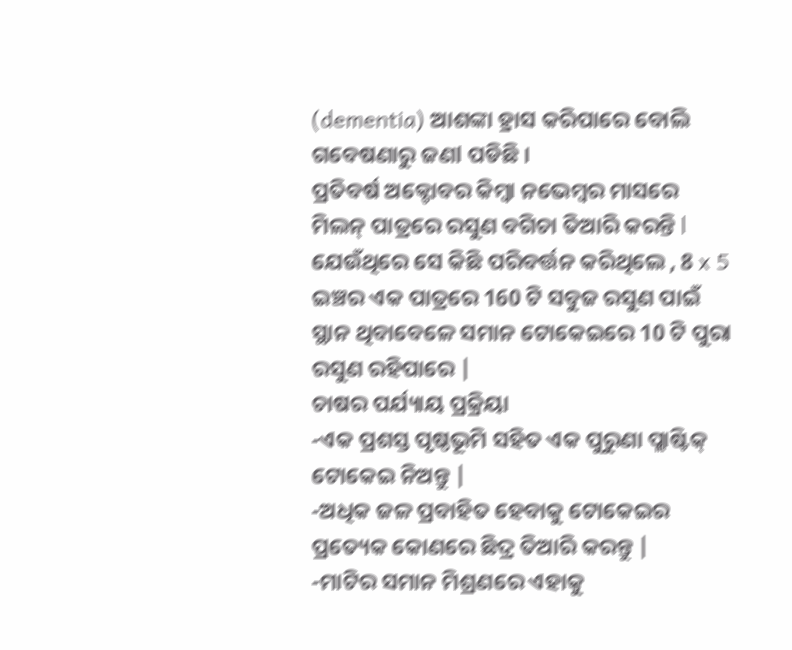(dementia) ଆଶଙ୍କା ହ୍ରାସ କରିପାରେ ବୋଲି ଗବେଷଣାରୁ ଜଣl ପଡିଛି ।
ପ୍ରତିବର୍ଷ ଅକ୍ଟୋବର କିମ୍ବା ନଭେମ୍ବର ମାସରେ ମିଲନ୍ ପାତ୍ରରେ ରସୁଣ ବଗିଚା ତିଆରି କରନ୍ତି l ଯେଉଁଥିରେ ସେ କିଛି ପରିବର୍ତ୍ତନ କରିଥିଲେ , 8 x 5 ଇଞ୍ଚର ଏକ ପାତ୍ରରେ 160 ଟି ସବୁଜ ରସୁଣ ପାଇଁ ସ୍ଥାନ ଥିବାବେଳେ ସମାନ ଟୋକେଇରେ 10 ଟି ପୁରା ରସୁଣ ରହିପାରେ |
ଚାଷର ପର୍ଯ୍ୟାୟ ପ୍ରକ୍ରିୟା
-ଏକ ପ୍ରଶସ୍ତ ପୃଷ୍ଠଭୂମି ସହିତ ଏକ ପୁରୁଣା ପ୍ଲାଷ୍ଟିକ୍ ଟୋକେଇ ନିଅନ୍ତୁ |
-ଅଧିକ ଜଳ ପ୍ରବାହିତ ହେବାକୁ ଟୋକେଇର ପ୍ରତ୍ୟେକ କୋଣରେ ଛିଦ୍ର ତିଆରି କରନ୍ତୁ |
-ମାଟିର ସମାନ ମିଶ୍ରଣରେ ଏହାକୁ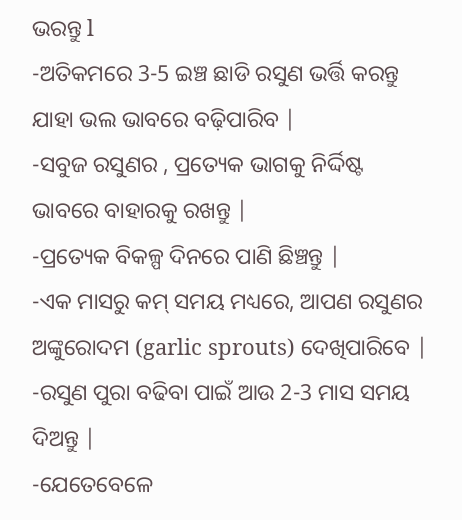ଭରନ୍ତୁ l
-ଅତିକମରେ 3-5 ଇଞ୍ଚ ଛାଡି ରସୁଣ ଭର୍ତ୍ତି କରନ୍ତୁ ଯାହା ଭଲ ଭାବରେ ବଢ଼ିପାରିବ |
-ସବୁଜ ରସୁଣର , ପ୍ରତ୍ୟେକ ଭାଗକୁ ନିର୍ଦ୍ଦିଷ୍ଟ ଭାବରେ ବାହାରକୁ ରଖନ୍ତୁ |
-ପ୍ରତ୍ୟେକ ବିକଳ୍ପ ଦିନରେ ପାଣି ଛିଞ୍ଚନ୍ତୁ |
-ଏକ ମାସରୁ କମ୍ ସମୟ ମଧ୍ୟରେ, ଆପଣ ରସୁଣର ଅଙ୍କୁରୋଦମ (garlic sprouts) ଦେଖିପାରିବେ |
-ରସୁଣ ପୁରା ବଢିବା ପାଇଁ ଆଉ 2-3 ମାସ ସମୟ ଦିଅନ୍ତୁ |
-ଯେତେବେଳେ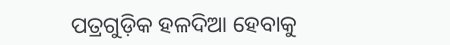ପତ୍ରଗୁଡ଼ିକ ହଳଦିଆ ହେବାକୁ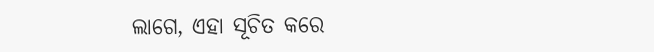ଲାଗେ, ଏହା ସୂଚିତ କରେ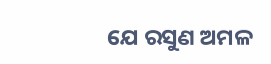ଯେ ରସୁଣ ଅମଳ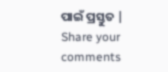ପାଇଁ ପ୍ରସ୍ତୁତ |
Share your comments